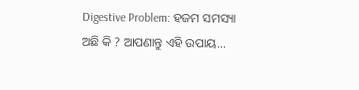Digestive Problem: ହଜମ ସମସ୍ୟା ଅଛି କି ? ଆପଣାନ୍ତୁ ଏହି ଉପାୟ...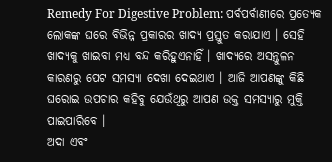Remedy For Digestive Problem: ପର୍ବପର୍ବାଣୀରେ ପ୍ରତ୍ୟେକ ଲୋକଙ୍କ ଘରେ ବିଭିନ୍ନ ପ୍ରକାରର ଖାଦ୍ୟ ପ୍ରସ୍ତୁତ କରାଯାଏ । ସେହି ଖାଦ୍ୟକୁ ଖାଇବା ମଧ୍ୟ ବନ୍ଦ କରିହୁଏନାହିଁ । ଖାଦ୍ୟରେ ଅସନ୍ତୁଳନ କାରଣରୁ ପେଟ ସମସ୍ୟା ଦେଖା ଦେଇଥାଏ । ଆଜି ଆପଣଙ୍କୁ କିଛି ଘରୋଇ ଉପଚାର କହିବୁ ଯେଉଁଥିରୁ ଆପଣ ଉକ୍ତ ସମସ୍ୟାରୁ ମୁକ୍ତି ପାଇପାରିବେ ।
ଅଦା ଏବଂ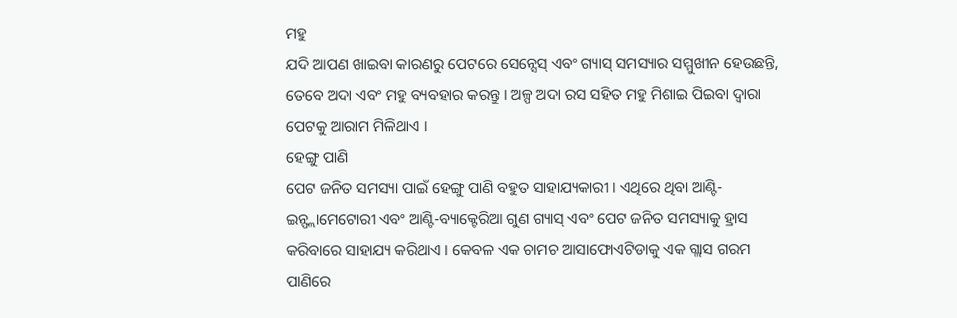ମହୁ
ଯଦି ଆପଣ ଖାଇବା କାରଣରୁ ପେଟରେ ସେନ୍ସେସ୍ ଏବଂ ଗ୍ୟାସ୍ ସମସ୍ୟାର ସମ୍ମୁଖୀନ ହେଉଛନ୍ତି, ତେବେ ଅଦା ଏବଂ ମହୁ ବ୍ୟବହାର କରନ୍ତୁ । ଅଳ୍ପ ଅଦା ରସ ସହିତ ମହୁ ମିଶାଇ ପିଇବା ଦ୍ୱାରା ପେଟକୁ ଆରାମ ମିଳିଥାଏ ।
ହେଙ୍ଗୁ ପାଣି
ପେଟ ଜନିତ ସମସ୍ୟା ପାଇଁ ହେଙ୍ଗୁ ପାଣି ବହୁତ ସାହାଯ୍ୟକାରୀ । ଏଥିରେ ଥିବା ଆଣ୍ଟି-ଇନ୍ଫ୍ଲାମେଟୋରୀ ଏବଂ ଆଣ୍ଟି-ବ୍ୟାକ୍ଟେରିଆ ଗୁଣ ଗ୍ୟାସ୍ ଏବଂ ପେଟ ଜନିତ ସମସ୍ୟାକୁ ହ୍ରାସ କରିବାରେ ସାହାଯ୍ୟ କରିଥାଏ । କେବଳ ଏକ ଚାମଚ ଆସାଫୋଏଟିଡାକୁ ଏକ ଗ୍ଲାସ ଗରମ ପାଣିରେ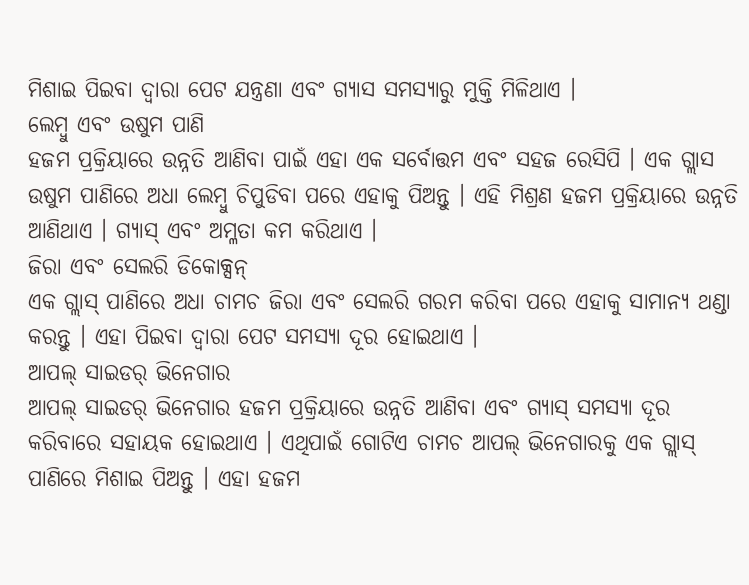ମିଶାଇ ପିଇବା ଦ୍ୱାରା ପେଟ ଯନ୍ତ୍ରଣା ଏବଂ ଗ୍ୟାସ ସମସ୍ୟାରୁ ମୁକ୍ତି ମିଳିଥାଏ ।
ଲେମ୍ବୁ ଏବଂ ଉଷୁମ ପାଣି
ହଜମ ପ୍ରକ୍ରିୟାରେ ଉନ୍ନତି ଆଣିବା ପାଇଁ ଏହା ଏକ ସର୍ବୋତ୍ତମ ଏବଂ ସହଜ ରେସିପି । ଏକ ଗ୍ଲାସ ଉଷୁମ ପାଣିରେ ଅଧା ଲେମ୍ବୁ ଚିପୁଡିବା ପରେ ଏହାକୁ ପିଅନ୍ତୁ । ଏହି ମିଶ୍ରଣ ହଜମ ପ୍ରକ୍ରିୟାରେ ଉନ୍ନତି ଆଣିଥାଏ । ଗ୍ୟାସ୍ ଏବଂ ଅମ୍ଳତା କମ କରିଥାଏ ।
ଜିରା ଏବଂ ସେଲରି ଡିକୋକ୍ସନ୍
ଏକ ଗ୍ଲାସ୍ ପାଣିରେ ଅଧା ଚାମଚ ଜିରା ଏବଂ ସେଲରି ଗରମ କରିବା ପରେ ଏହାକୁ ସାମାନ୍ୟ ଥଣ୍ଡା କରନ୍ତୁ । ଏହା ପିଇବା ଦ୍ୱାରା ପେଟ ସମସ୍ୟା ଦୂର ହୋଇଥାଏ ।
ଆପଲ୍ ସାଇଡର୍ ଭିନେଗାର
ଆପଲ୍ ସାଇଡର୍ ଭିନେଗାର ହଜମ ପ୍ରକ୍ରିୟାରେ ଉନ୍ନତି ଆଣିବା ଏବଂ ଗ୍ୟାସ୍ ସମସ୍ୟା ଦୂର କରିବାରେ ସହାୟକ ହୋଇଥାଏ । ଏଥିପାଇଁ ଗୋଟିଏ ଚାମଚ ଆପଲ୍ ଭିନେଗାରକୁ ଏକ ଗ୍ଲାସ୍ ପାଣିରେ ମିଶାଇ ପିଅନ୍ତୁ । ଏହା ହଜମ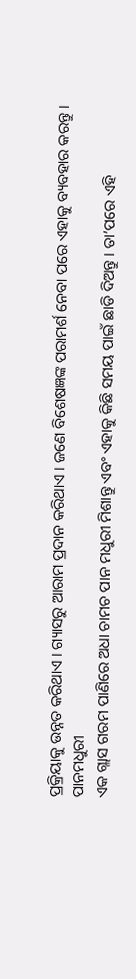ପ୍ରକ୍ରିୟାକୁ ଉନ୍ନତ କରିଥାଏ । ଗ୍ୟାସରୁ ଆରାମ ପ୍ରଦାନ କରିଥାଏ । ଜଣେ ବିଶେଷଜ୍ଞଙ୍କ ପରାମର୍ଶ ନେବା ପରେ ଏହାକୁ ବ୍ୟବହାର କରନ୍ତୁ ।
ପାନମଧୁରୀ
ଏକ ଗ୍ଲାସ ଗରମ ପାଣିରେ ଅଧା ଚାମଚ ପାନ ମଧୁରୀ ମିଶାନ୍ତୁ ଏବଂ ଏହାକୁ କିଛି ସମୟ ପାଇଁ ଛାଡି ଦିଅନ୍ତୁ । ତା’ପରେ ଏହି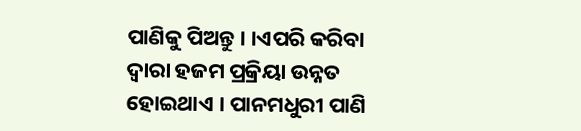ପାଣିକୁ ପିଅନ୍ତୁ । ।ଏପରି କରିବା ଦ୍ୱାରା ହଜମ ପ୍ରକ୍ରିୟା ଉନ୍ନତ ହୋଇଥାଏ । ପାନମଧୁରୀ ପାଣି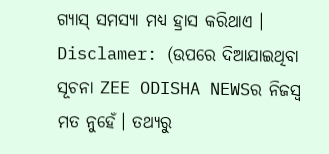ଗ୍ୟାସ୍ ସମସ୍ୟା ମଧ୍ୟ ହ୍ରାସ କରିଥାଏ ।
Disclamer: (ଉପରେ ଦିଆଯାଇଥିବା ସୂଚନା ZEE ODISHA NEWSର ନିଜସ୍ୱ ମତ ନୁହେଁ। ତଥ୍ୟରୁ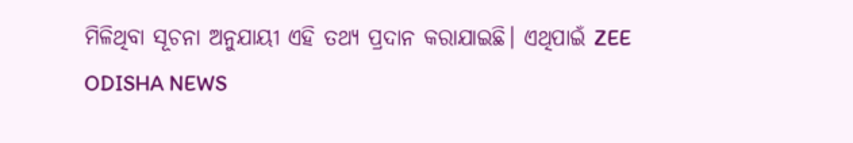ମିଳିଥିବା ସୂଚନା ଅନୁଯାୟୀ ଏହି ତଥ୍ୟ ପ୍ରଦାନ କରାଯାଇଛି। ଏଥିପାଇଁ ZEE ODISHA NEWS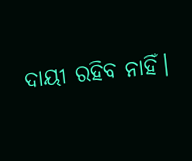ଦାୟୀ ରହିବ ନାହିଁ।